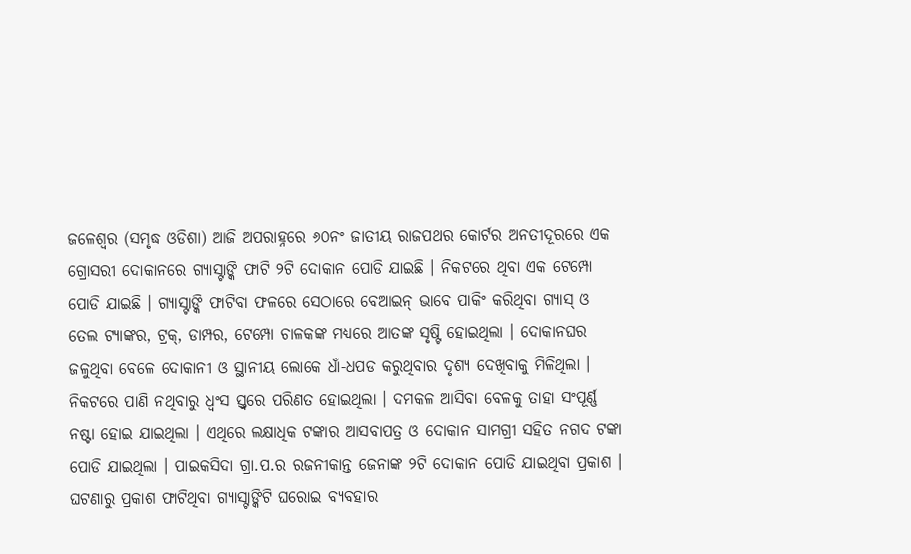ଜଳେଶ୍ୱର (ସମୃଦ୍ଧ ଓଡିଶା) ଆଜି ଅପରାହ୍ନରେ ୬୦ନଂ ଜାତୀୟ ରାଜପଥର କୋର୍ଟର ଅନତୀଦୂରରେ ଏକ ଗ୍ରୋସରୀ ଦୋକାନରେ ଗ୍ୟାସ୍ଟାଙ୍କି ଫାଟି ୨ଟି ଦୋକାନ ପୋଡି ଯାଇଛି । ନିକଟରେ ଥିବା ଏକ ଟେମ୍ପୋ ପୋଡି ଯାଇଛି । ଗ୍ୟାସ୍ଟାଙ୍କି ଫାଟିବା ଫଳରେ ସେଠାରେ ବେଆଇନ୍ ଭାବେ ପାକିଂ କରିଥିବା ଗ୍ୟାସ୍ ଓ ତେଲ ଟ୍ୟାଙ୍କର, ଟ୍ରକ୍, ଡାମ୍ପର, ଟେମ୍ପୋ ଚାଳକଙ୍କ ମଧ୍ୟରେ ଆତଙ୍କ ସୃଷ୍ଟି ହୋଇଥିଲା । ଦୋକାନଘର ଜଳୁଥିବା ବେଳେ ଦୋକାନୀ ଓ ସ୍ଥାନୀୟ ଲୋକେ ଧାଁ-ଧପଡ କରୁଥିବାର ଦୃଶ୍ୟ ଦେଖିବାକୁ ମିଳିଥିଲା । ନିକଟରେ ପାଣି ନଥିବାରୁ ଧ୍ୱଂସ ସ୍ତ୍ୱରେ ପରିଣତ ହୋଇଥିଲା । ଦମକଳ ଆସିବା ବେଳକୁ ତାହା ସଂପୂର୍ଣ୍ଣ ନଷ୍ଟା ହୋଇ ଯାଇଥିଲା । ଏଥିରେ ଲକ୍ଷାଧିକ ଟଙ୍କାର ଆସବାପତ୍ର ଓ ଦୋକାନ ସାମଗ୍ରୀ ସହିତ ନଗଦ ଟଙ୍କା ପୋଡି ଯାଇଥିଲା । ପାଇକସିଦା ଗ୍ରା.ପ.ର ରଜନୀକାନ୍ତ ଜେନାଙ୍କ ୨ଟି ଦୋକାନ ପୋଡି ଯାଇଥିବା ପ୍ରକାଶ । ଘଟଣାରୁ ପ୍ରକାଶ ଫାଟିଥିବା ଗ୍ୟାସ୍ଟାଙ୍କିଟି ଘରୋଇ ବ୍ୟବହାର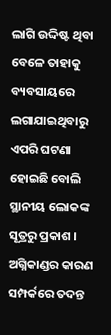ଲାଗି ଉଦ୍ଦିଷ୍ଟ ଥିବା ବେଳେ ତାହାକୁ ବ୍ୟବସାୟରେ ଲଗାଯାଇଥିବାରୁ ଏପରି ଘଟଣା ହୋଇଛି ବୋଲି ସ୍ଥାନୀୟ ଲୋକଙ୍କ ସୂତ୍ରରୁ ପ୍ରକାଶ । ଅଗ୍ନିକାଣ୍ଡର କାରଣ ସମ୍ପର୍କରେ ତଦନ୍ତ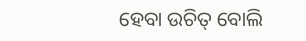ହେବା ଉଚିତ୍ ବୋଲି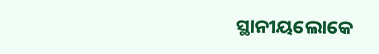ସ୍ଥାନୀୟଲୋକେ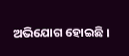ଅଭିଯୋଗ ହୋଇଛି ।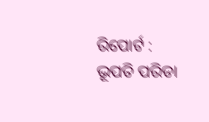ରିପୋର୍ଟ : ଭୂପତି ପରିଡା